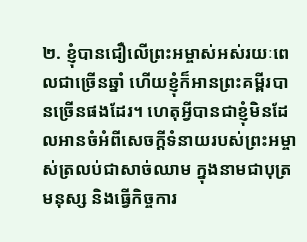២. ខ្ញុំបានជឿលើព្រះអម្ចាស់អស់រយៈពេលជាច្រើនឆ្នាំ ហើយខ្ញុំក៏អានព្រះគម្ពីរបានច្រើនផងដែរ។ ហេតុអ្វីបានជាខ្ញុំមិនដែលអានចំអំពីសេចក្តីទំនាយរបស់ព្រះអម្ចាស់ត្រលប់ជាសាច់ឈាម ក្នុងនាមជាបុត្រមនុស្ស និងធ្វើកិច្ចការ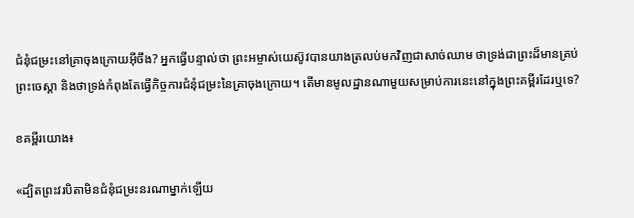ជំនុំជម្រះនៅគ្រាចុងក្រោយអ៊ីចឹង? អ្នកធ្វើបន្ទាល់ថា ព្រះអម្ចាស់យេស៊ូវបានយាងត្រលប់មកវិញជាសាច់ឈាម ថាទ្រង់ជាព្រះដ៏មានគ្រប់ព្រះចេស្ដា និងថាទ្រង់កំពុងតែធ្វើកិច្ចការជំនុំជម្រះនៃគ្រាចុងក្រោយ។ តើមានមូលដ្ឋានណាមួយសម្រាប់ការនេះនៅក្នុងព្រះគម្ពីរដែរឬទេ?

ខគម្ពីរយោង៖

«ដ្បិតព្រះវរបិតាមិនជំនុំជម្រះនរណាម្នាក់ឡើយ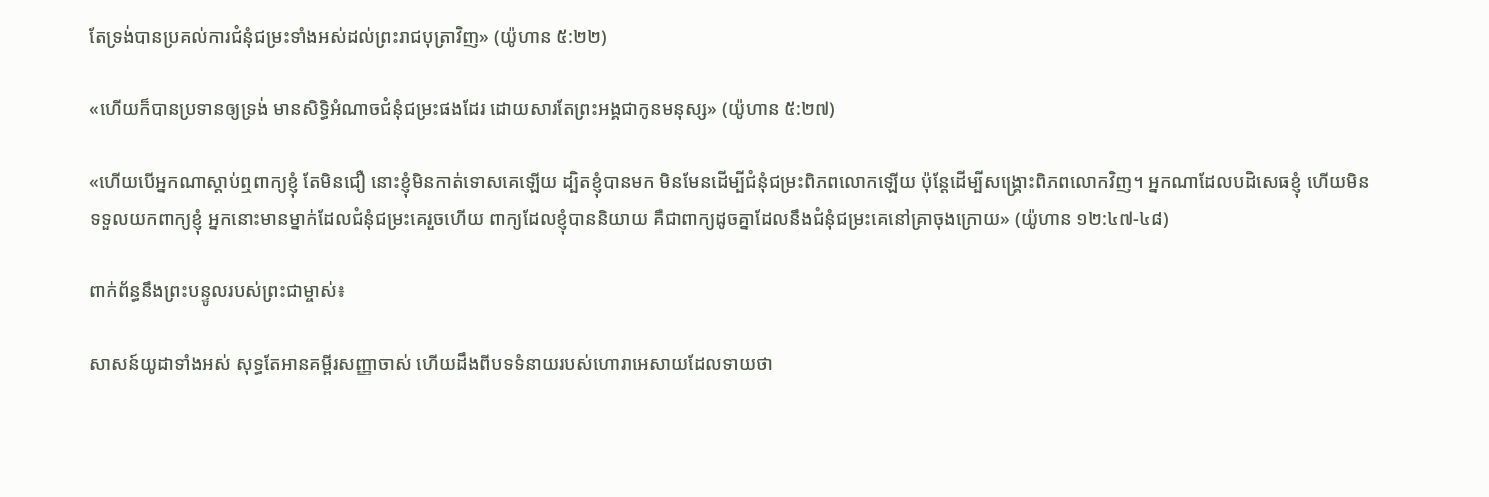តែទ្រង់បានប្រគល់ការជំនុំជម្រះទាំងអស់ដល់ព្រះរាជបុត្រាវិញ» (យ៉ូហាន ៥:២២)

«ហើយក៏បានប្រទានឲ្យទ្រង់ មានសិទ្ធិអំណាចជំនុំ‌ជម្រះផងដែរ ដោយសារតែព្រះ‌អង្គជាកូនមនុស្ស» (យ៉ូហាន ៥:២៧)

«ហើយបើអ្នកណាស្ដាប់ឮពាក្យខ្ញុំ តែមិនជឿ នោះខ្ញុំមិនកាត់ទោសគេឡើយ ដ្បិតខ្ញុំបានមក មិនមែនដើម្បីជំនុំជម្រះពិភពលោកឡើយ ប៉ុន្តែដើម្បីសង្រ្គោះពិភពលោកវិញ។ អ្នកណាដែលបដិសេធខ្ញុំ ហើយមិនទទួលយកពាក្យខ្ញុំ អ្នកនោះមានម្នាក់ដែលជំនុំជម្រះគេរួចហើយ ពាក្យដែលខ្ញុំបាននិយាយ គឺជាពាក្យដូចគ្នាដែលនឹងជំនុំជម្រះគេនៅគ្រាចុងក្រោយ» (យ៉ូហាន ១២:៤៧-៤៨)

ពាក់ព័ន្ធនឹងព្រះបន្ទូលរបស់ព្រះជាម្ចាស់៖

សាសន៍យូដាទាំងអស់ សុទ្ធតែអានគម្ពីរសញ្ញាចាស់ ហើយដឹងពីបទទំនាយរបស់ហោរាអេសាយដែលទាយថា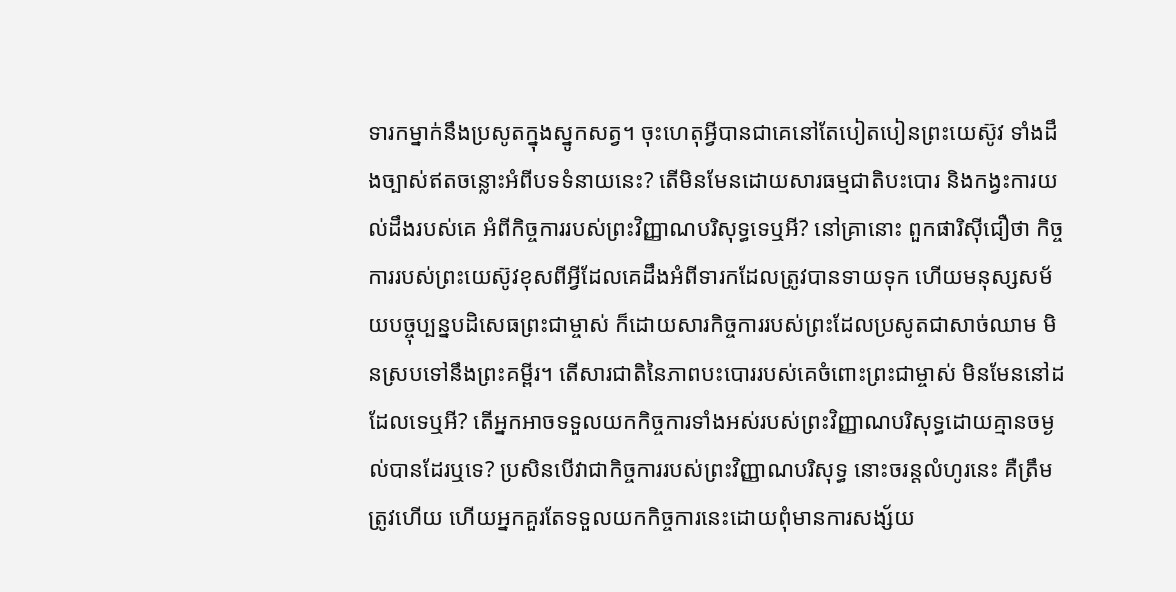ទារកម្នាក់នឹងប្រសូតក្នុងស្នូកសត្វ។ ចុះហេតុអ្វីបានជាគេនៅតែបៀតបៀនព្រះយេស៊ូវ ទាំងដឹងច្បាស់ឥតចន្លោះអំពីបទទំនាយនេះ? តើមិនមែនដោយសារធម្មជាតិបះបោរ និងកង្វះការយល់ដឹងរបស់គេ អំពីកិច្ចការរបស់ព្រះវិញ្ញាណបរិសុទ្ធទេឬអី? នៅគ្រានោះ ពួកផារិស៊ីជឿថា កិច្ចការរបស់ព្រះយេស៊ូវខុសពីអ្វីដែលគេដឹងអំពីទារកដែលត្រូវបានទាយទុក ហើយមនុស្សសម័យបច្ចុប្បន្នបដិសេធព្រះជាម្ចាស់ ក៏ដោយសារកិច្ចការរបស់ព្រះដែលប្រសូតជាសាច់ឈាម មិនស្របទៅនឹងព្រះគម្ពីរ។ តើសារជាតិនៃភាពបះបោររបស់គេចំពោះព្រះជាម្ចាស់ មិនមែននៅដដែលទេឬអី? តើអ្នកអាចទទួលយកកិច្ចការទាំងអស់របស់ព្រះវិញ្ញាណបរិសុទ្ធដោយគ្មានចម្ងល់បានដែរឬទេ? ប្រសិនបើវាជាកិច្ចការរបស់ព្រះវិញ្ញាណបរិសុទ្ធ នោះចរន្តលំហូរនេះ គឺត្រឹមត្រូវហើយ ហើយអ្នកគួរតែទទួលយកកិច្ចការនេះដោយពុំមានការសង្ស័យ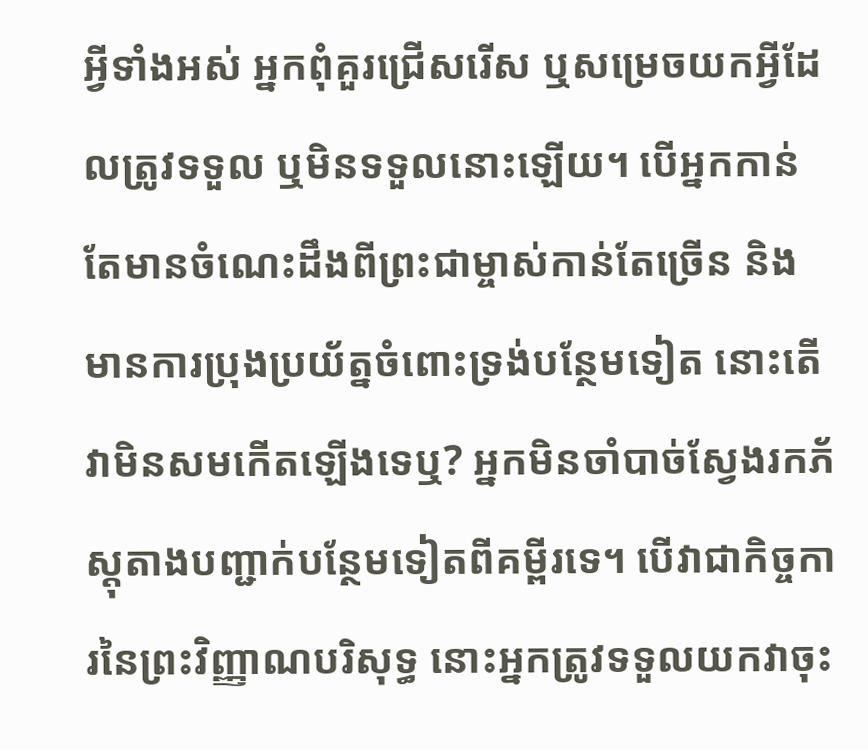អ្វីទាំងអស់ អ្នកពុំគួរជ្រើសរើស ឬសម្រេចយកអ្វីដែលត្រូវទទួល ឬមិនទទួលនោះឡើយ។ បើអ្នកកាន់តែមានចំណេះដឹងពីព្រះជាម្ចាស់កាន់តែច្រើន និងមានការប្រុងប្រយ័ត្នចំពោះទ្រង់បន្ថែមទៀត នោះតើវាមិនសមកើតឡើងទេឬ? អ្នកមិនចាំបាច់ស្វែងរកភ័ស្តុតាងបញ្ជាក់បន្ថែមទៀតពីគម្ពីរទេ។ បើវាជាកិច្ចការនៃព្រះវិញ្ញាណបរិសុទ្ធ នោះអ្នកត្រូវទទួលយកវាចុះ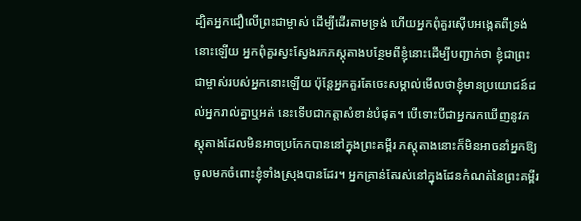ដ្បិតអ្នកជឿលើព្រះជាម្ចាស់ ដើម្បីដើរតាមទ្រង់ ហើយអ្នកពុំគួរស៊ើបអង្កេតពីទ្រង់នោះឡើយ អ្នកពុំគួរស្វះស្វែងរកភស្តុតាងបន្ថែមពីខ្ញុំនោះដើម្បីបញ្ជាក់ថា ខ្ញុំជាព្រះជាម្ចាស់របស់អ្នកនោះឡើយ ប៉ុន្តែអ្នកគួរតែចេះសម្គាល់មើលថាខ្ញុំមានប្រយោជន៍ដល់អ្នករាល់គ្នាឬអត់ នេះទើបជាកត្តាសំខាន់បំផុត។ បើទោះបីជាអ្នករកឃើញនូវភស្តុតាងដែលមិនអាចប្រកែកបាននៅក្នុងព្រះគម្ពីរ ភស្តុតាងនោះក៏មិនអាចនាំអ្នកឱ្យចូលមកចំពោះខ្ញុំទាំងស្រុងបានដែរ។ អ្នកគ្រាន់តែរស់នៅក្នុងដែនកំណត់នៃព្រះគម្ពីរ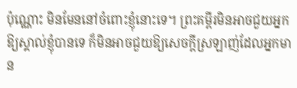ប៉ុណ្ណោះ មិនមែននៅចំពោះខ្ញុំនោះទេ។ ព្រះគម្ពីរមិនអាចជួយអ្នកឱ្យស្គាល់ខ្ញុំបានទេ ក៏មិនអាចជួយឱ្យសេចក្ដីស្រឡាញ់ដែលអ្នកមាន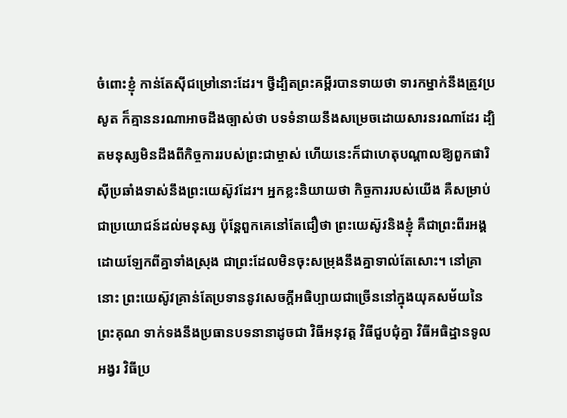ចំពោះខ្ញុំ កាន់តែស៊ីជម្រៅនោះដែរ។ ថ្វីដ្បិតព្រះគម្ពីរបានទាយថា ទារកម្នាក់នឹងត្រូវប្រសូត ក៏គ្មាននរណាអាចដឹងច្បាស់ថា បទទំនាយនឹងសម្រេចដោយសារនរណាដែរ ដ្បិតមនុស្សមិនដឹងពីកិច្ចការរបស់ព្រះជាម្ចាស់ ហើយនេះក៏ជាហេតុបណ្ដាលឱ្យពួកផារិស៊ីប្រឆាំងទាស់នឹងព្រះយេស៊ូវដែរ។ អ្នកខ្លះនិយាយថា កិច្ចការរបស់យើង គឺសម្រាប់ជាប្រយោជន៍ដល់មនុស្ស ប៉ុន្តែពួកគេនៅតែជឿថា ព្រះយេស៊ូវនិងខ្ញុំ គឺជាព្រះពីរអង្គដោយឡែកពីគ្នាទាំងស្រុង ជាព្រះដែលមិនចុះសម្រុងនឹងគ្នាទាល់តែសោះ។ នៅគ្រានោះ ព្រះយេស៊ូវគ្រាន់តែប្រទាននូវសេចក្ដីអធិប្បាយជាច្រើននៅក្នុងយុគសម័យនៃព្រះគុណ ទាក់ទងនឹងប្រធានបទនានាដូចជា វិធីអនុវត្ត វិធីជួបជុំគ្នា វិធីអធិដ្ឋានទូលអង្វរ វិធីប្រ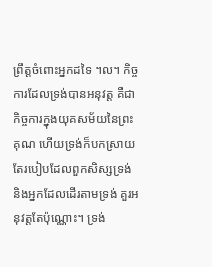ព្រឹត្តចំពោះអ្នកដទៃ ។ល។ កិច្ចការដែលទ្រង់បានអនុវត្ត គឺជាកិច្ចការក្នុងយុគសម័យនៃព្រះគុណ ហើយទ្រង់ក៏បកស្រាយតែរបៀបដែលពួកសិស្សទ្រង់ និងអ្នកដែលដើរតាមទ្រង់ គួរអនុវត្តតែប៉ុណ្ណោះ។ ទ្រង់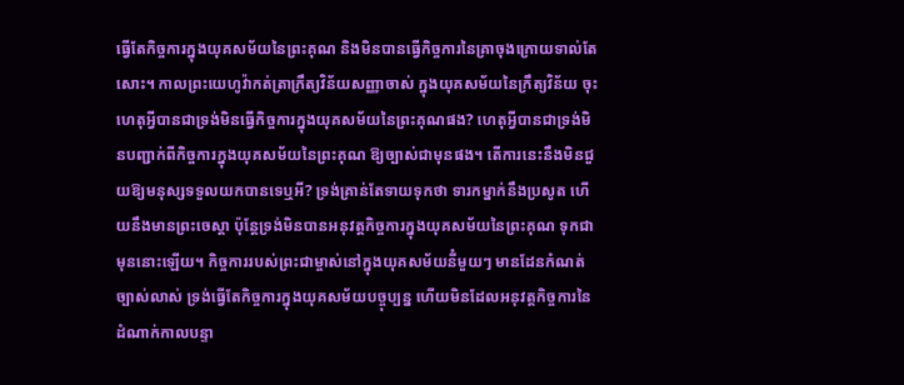ធ្វើតែកិច្ចការក្នុងយុគសម័យនៃព្រះគុណ និងមិនបានធ្វើកិច្ចការនៃគ្រាចុងក្រោយទាល់តែសោះ។ កាលព្រះយេហូវ៉ាកត់ត្រាក្រឹត្យវិន័យសញ្ញាចាស់ ក្នុងយុគសម័យនៃក្រឹត្យវិន័យ ចុះហេតុអ្វីបានជាទ្រង់មិនធ្វើកិច្ចការក្នុងយុគសម័យនៃព្រះគុណផង? ហេតុអ្វីបានជាទ្រង់មិនបញ្ជាក់ពីកិច្ចការក្នុងយុគសម័យនៃព្រះគុណ ឱ្យច្បាស់ជាមុនផង។ តើការនេះនឹងមិនជួយឱ្យមនុស្សទទួលយកបានទេឬអី? ទ្រង់គ្រាន់តែទាយទុកថា ទារកម្នាក់នឹងប្រសូត ហើយនឹងមានព្រះចេស្ដា ប៉ុន្តែទ្រង់មិនបានអនុវត្តកិច្ចការក្នុងយុគសម័យនៃព្រះគុណ ទុកជាមុននោះឡើយ។ កិច្ចការរបស់ព្រះជាម្ចាស់នៅក្នុងយុគសម័យនីំមួយៗ មានដែនកំណត់ច្បាស់លាស់ ទ្រង់ធ្វើតែកិច្ចការក្នុងយុគសម័យបច្ចុប្បន្ន ហើយមិនដែលអនុវត្តកិច្ចការនៃដំណាក់កាលបន្ទា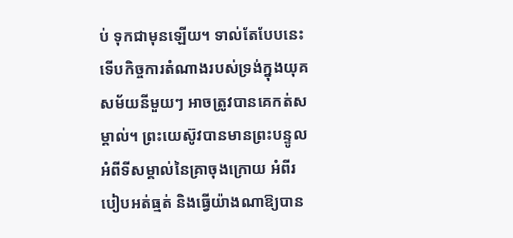ប់ ទុកជាមុនឡើយ។ ទាល់តែបែបនេះទើបកិច្ចការតំណាងរបស់ទ្រង់ក្នុងយុគសម័យនីមួយៗ អាចត្រូវបានគេកត់សម្គាល់។ ព្រះយេស៊ូវបានមានព្រះបន្ទូលអំពីទីសម្គាល់នៃគ្រាចុងក្រោយ អំពីរបៀបអត់ធ្មត់ និងធ្វើយ៉ាងណាឱ្យបាន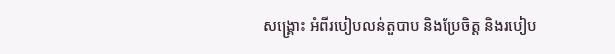សង្គ្រោះ អំពីរបៀបលន់តួបាប និងប្រែចិត្ត និងរបៀប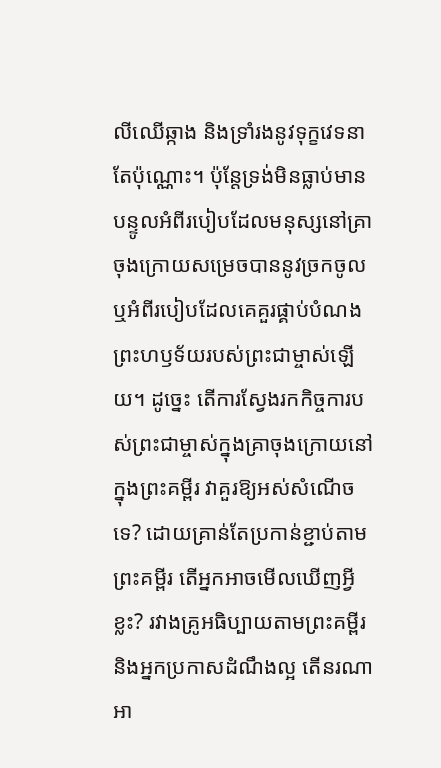លីឈើឆ្កាង និងទ្រាំរងនូវទុក្ខវេទនាតែប៉ុណ្ណោះ។ ប៉ុន្តែទ្រង់មិនធ្លាប់មានបន្ទូលអំពីរបៀបដែលមនុស្សនៅគ្រាចុងក្រោយសម្រេចបាននូវច្រកចូល ឬអំពីរបៀបដែលគេគួរផ្គាប់បំណងព្រះហឫទ័យរបស់ព្រះជាម្ចាស់ឡើយ។ ដូច្នេះ តើការស្វែងរកកិច្ចការបស់ព្រះជាម្ចាស់ក្នុងគ្រាចុងក្រោយនៅក្នុងព្រះគម្ពីរ វាគួរឱ្យអស់សំណើចទេ? ដោយគ្រាន់តែប្រកាន់ខ្ជាប់តាមព្រះគម្ពីរ តើអ្នកអាចមើលឃើញអ្វីខ្លះ? រវាងគ្រូអធិប្បាយតាមព្រះគម្ពីរ និងអ្នកប្រកាសដំណឹងល្អ តើនរណាអា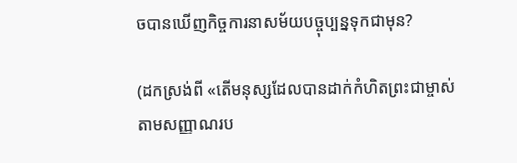ចបានឃើញកិច្ចការនាសម័យបច្ចុប្បន្នទុកជាមុន?

(ដកស្រង់ពី «តើមនុស្សដែលបានដាក់កំហិតព្រះជាម្ចាស់តាមសញ្ញាណរប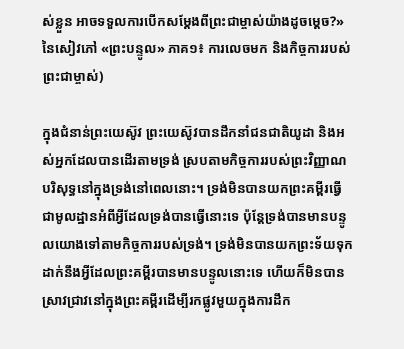ស់ខ្លួន អាចទទួលការបើកសម្ដែងពីព្រះជាម្ចាស់យ៉ាងដូចម្ដេច?» នៃសៀវភៅ «ព្រះបន្ទូល» ភាគ១៖ ការលេចមក និងកិច្ចការរបស់ព្រះជាម្ចាស់)

ក្នុងជំនាន់ព្រះយេស៊ូវ ព្រះយេស៊ូវបានដឹកនាំជនជាតិយូដា និងអស់អ្នកដែលបានដើរតាមទ្រង់ ស្របតាមកិច្ចការរបស់ព្រះវិញ្ញាណបរិសុទ្ធនៅក្នុងទ្រង់នៅពេលនោះ។ ទ្រង់មិនបានយកព្រះគម្ពីរធ្វើជាមូលដ្ឋានអំពីអ្វីដែលទ្រង់បានធ្វើនោះទេ ប៉ុន្តែទ្រង់បានមានបន្ទូលយោងទៅតាមកិច្ចការរបស់ទ្រង់។ ទ្រង់មិនបានយកព្រះទ័យទុកដាក់នឹងអ្វីដែលព្រះគម្ពីរបានមានបន្ទូលនោះទេ ហើយក៏មិនបានស្រាវជ្រាវនៅក្នុងព្រះគម្ពីរដើម្បីរកផ្លូវមួយក្នុងការដឹក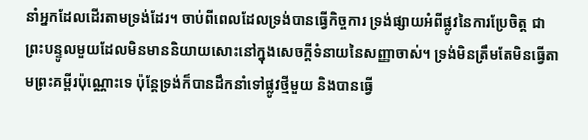នាំអ្នកដែលដើរតាមទ្រង់ដែរ។ ចាប់ពីពេលដែលទ្រង់បានធ្វើកិច្ចការ ទ្រង់ផ្សាយអំពីផ្លូវនៃការប្រែចិត្ត ជាព្រះបន្ទូលមួយដែលមិនមាននិយាយសោះនៅក្នុងសេចក្ដីទំនាយនៃសញ្ញាចាស់។ ទ្រង់មិនត្រឹមតែមិនធ្វើតាមព្រះគម្ពីរប៉ុណ្ណោះទេ ប៉ុន្តែទ្រង់ក៏បានដឹកនាំទៅផ្លូវថ្មីមួយ និងបានធ្វើ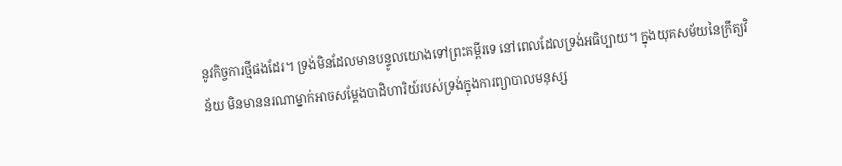នូវកិច្ចការថ្មីផងដែរ។ ទ្រង់មិនដែលមានបន្ទូលយោងទៅព្រះគម្ពីរទេ នៅពេលដែលទ្រង់អធិប្បាយ។ ក្នុងយុគសម័យនៃក្រឹត្យវិន័យ មិនមាននរណាម្នាក់អាចសម្ដែងបាដិហារិយ៍របស់ទ្រង់ក្នុងការព្យាបាលមនុស្ស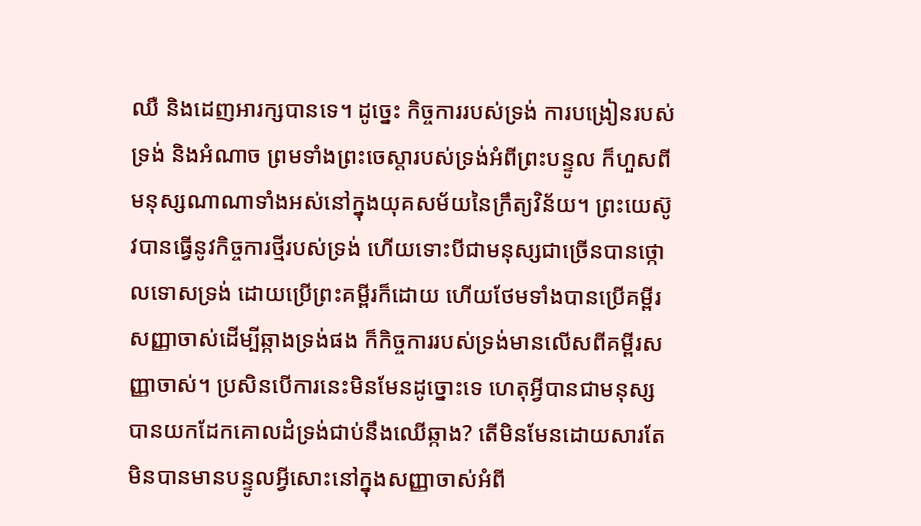ឈឺ និងដេញអារក្សបានទេ។ ដូច្នេះ កិច្ចការរបស់ទ្រង់ ការបង្រៀនរបស់ទ្រង់ និងអំណាច ព្រមទាំងព្រះចេស្ដារបស់ទ្រង់អំពីព្រះបន្ទូល ក៏ហួសពីមនុស្សណាណាទាំងអស់នៅក្នុងយុគសម័យនៃក្រឹត្យវិន័យ។ ព្រះយេស៊ូវបានធ្វើនូវកិច្ចការថ្មីរបស់ទ្រង់ ហើយទោះបីជាមនុស្សជាច្រើនបានថ្កោលទោសទ្រង់ ដោយប្រើព្រះគម្ពីរក៏ដោយ ហើយថែមទាំងបានប្រើគម្ពីរសញ្ញាចាស់ដើម្បីឆ្កាងទ្រង់ផង ក៏កិច្ចការរបស់ទ្រង់មានលើសពីគម្ពីរសញ្ញាចាស់។ ប្រសិនបើការនេះមិនមែនដូច្នោះទេ ហេតុអ្វីបានជាមនុស្សបានយកដែកគោលដំទ្រង់ជាប់នឹងឈើឆ្កាង? តើមិនមែនដោយសារតែមិនបានមានបន្ទូលអ្វីសោះនៅក្នុងសញ្ញាចាស់អំពី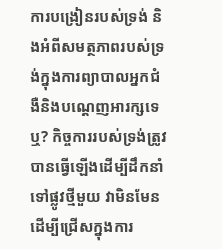ការបង្រៀនរបស់ទ្រង់ និងអំពីសមត្ថភាពរបស់ទ្រង់ក្នុងការព្យាបាលអ្នកជំងឺនិងបណ្តេញអារក្សទេឬ? កិច្ចការរបស់ទ្រង់ត្រូវបានធ្វើឡើងដើម្បីដឹកនាំទៅផ្លូវថ្មីមួយ វាមិនមែនដើម្បីជ្រើសក្នុងការ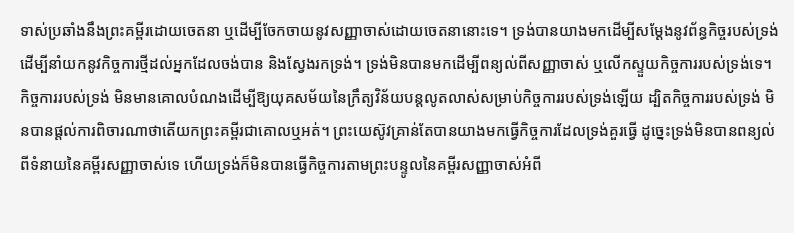ទាស់ប្រឆាំងនឹងព្រះគម្ពីរដោយចេតនា ឬដើម្បីចែកចាយនូវសញ្ញាចាស់ដោយចេតនានោះទេ។ ទ្រង់បានយាងមកដើម្បីសម្ដែងនូវព័ន្ធកិច្ចរបស់ទ្រង់ ដើម្បីនាំយកនូវកិច្ចការថ្មីដល់អ្នកដែលចង់បាន និងស្វែងរកទ្រង់។ ទ្រង់មិនបានមកដើម្បីពន្យល់ពីសញ្ញាចាស់ ឬលើកស្ទួយកិច្ចការរបស់ទ្រង់ទេ។ កិច្ចការរបស់ទ្រង់ មិនមានគោលបំណងដើម្បីឱ្យយុគសម័យនៃក្រឹត្យវិន័យបន្តលូតលាស់សម្រាប់កិច្ចការរបស់ទ្រង់ឡើយ ដ្បិតកិច្ចការរបស់ទ្រង់ មិនបានផ្តល់ការពិចារណាថាតើយកព្រះគម្ពីរជាគោលឬអត់។ ព្រះយេស៊ូវគ្រាន់តែបានយាងមកធ្វើកិច្ចការដែលទ្រង់គួរធ្វើ ដូច្នេះទ្រង់មិនបានពន្យល់ពីទំនាយនៃគម្ពីរសញ្ញាចាស់ទេ ហើយទ្រង់ក៏មិនបានធ្វើកិច្ចការតាមព្រះបន្ទូលនៃគម្ពីរសញ្ញាចាស់អំពី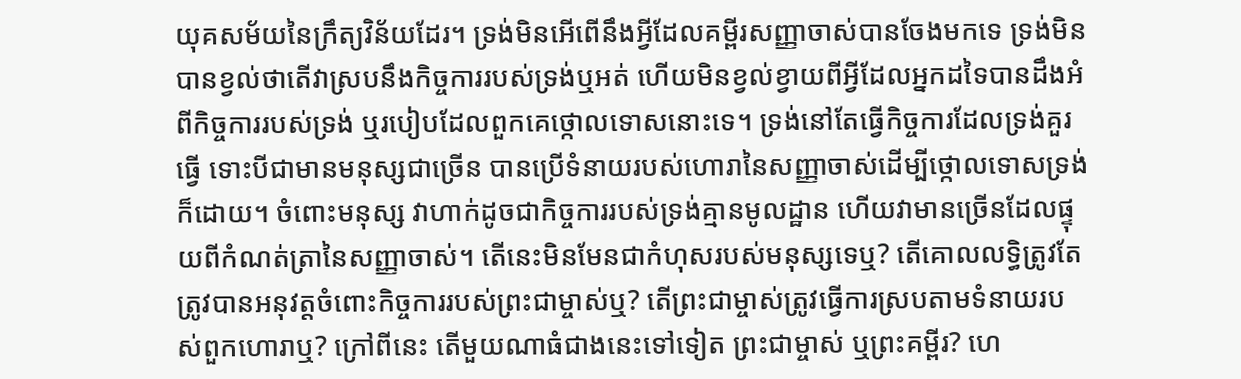យុគសម័យនៃក្រឹត្យវិន័យដែរ។ ទ្រង់មិនអើពើនឹងអ្វីដែលគម្ពីរសញ្ញាចាស់បានចែងមកទេ ទ្រង់មិនបានខ្វល់ថាតើវាស្របនឹងកិច្ចការរបស់ទ្រង់ឬអត់ ហើយមិនខ្វល់ខ្វាយពីអ្វីដែលអ្នកដទៃបានដឹងអំពីកិច្ចការរបស់ទ្រង់ ឬរបៀបដែលពួកគេថ្កោលទោសនោះទេ។ ទ្រង់នៅតែធ្វើកិច្ចការដែលទ្រង់គួរធ្វើ ទោះបីជាមានមនុស្សជាច្រើន បានប្រើទំនាយរបស់ហោរានៃសញ្ញាចាស់ដើម្បីថ្កោលទោសទ្រង់ក៏ដោយ។ ចំពោះមនុស្ស វាហាក់ដូចជាកិច្ចការរបស់ទ្រង់គ្មានមូលដ្ឋាន ហើយវាមានច្រើនដែលផ្ទុយពីកំណត់ត្រានៃសញ្ញាចាស់។ តើនេះមិនមែនជាកំហុសរបស់មនុស្សទេឬ? តើគោលលទ្ធិត្រូវតែត្រូវបានអនុវត្តចំពោះកិច្ចការរបស់ព្រះជាម្ចាស់ឬ? តើព្រះជាម្ចាស់ត្រូវធ្វើការស្របតាមទំនាយរបស់ពួកហោរាឬ? ក្រៅពីនេះ តើមួយណាធំជាងនេះទៅទៀត ព្រះជាម្ចាស់ ឬព្រះគម្ពីរ? ហេ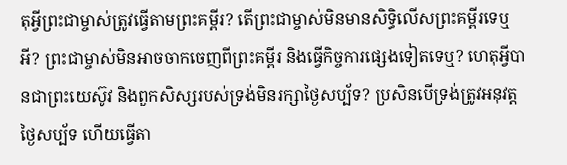តុអ្វីព្រះជាម្ចាស់ត្រូវធ្វើតាមព្រះគម្ពីរ? តើព្រះជាម្ចាស់មិនមានសិទ្ធិលើសព្រះគម្ពីរទេឬអី? ព្រះជាម្ចាស់មិនអាចចាកចេញពីព្រះគម្ពីរ និងធ្វើកិច្ចការផ្សេងទៀតទេឬ? ហេតុអ្វីបានជាព្រះយេស៊ូវ និងពួកសិស្សរបស់ទ្រង់មិនរក្សាថ្ងៃសប្ប័ទ? ប្រសិនបើទ្រង់ត្រូវអនុវត្តថ្ងៃសប្ប័ទ ហើយធ្វើតា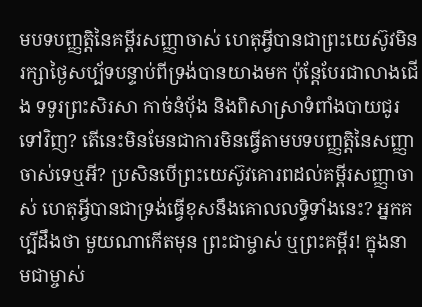មបទបញ្ញត្តិនៃគម្ពីរសញ្ញាចាស់ ហេតុអ្វីបានជាព្រះយេស៊ូវមិនរក្សាថ្ងៃសប្ប័ទបន្ទាប់ពីទ្រង់បានយាងមក ប៉ុន្តែបែរជាលាងជើង ទទូរព្រះសិរសា កាច់នំប៉័ង និងពិសាស្រាទំពាំងបាយជូរទៅវិញ? តើនេះមិនមែនជាការមិនធ្វើតាមបទបញ្ញត្តិនៃសញ្ញាចាស់ទេឬអី? ប្រសិនបើព្រះយេស៊ូវគោរពដល់គម្ពីរសញ្ញាចាស់ ហេតុអ្វីបានជាទ្រង់ធ្វើខុសនឹងគោលលទ្ធិទាំងនេះ? អ្នកគប្បីដឹងថា មួយណាកើតមុន ព្រះជាម្ចាស់ ឬព្រះគម្ពីរ! ក្នុងនាមជាម្ចាស់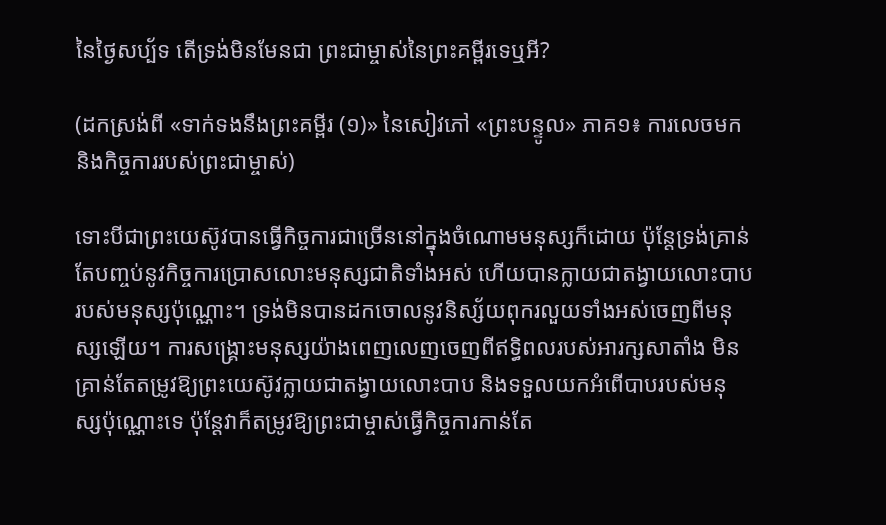នៃថ្ងៃសប្ប័ទ តើទ្រង់មិនមែនជា ព្រះជាម្ចាស់នៃព្រះគម្ពីរទេឬអី?

(ដកស្រង់ពី «ទាក់ទងនឹងព្រះគម្ពីរ (១)» នៃសៀវភៅ «ព្រះបន្ទូល» ភាគ១៖ ការលេចមក និងកិច្ចការរបស់ព្រះជាម្ចាស់)

ទោះបីជាព្រះយេស៊ូវបានធ្វើកិច្ចការជាច្រើននៅក្នុងចំណោមមនុស្សក៏ដោយ ប៉ុន្តែទ្រង់គ្រាន់តែបញ្ចប់នូវកិច្ចការប្រោសលោះមនុស្សជាតិទាំងអស់ ហើយបានក្លាយជាតង្វាយលោះបាបរបស់មនុស្សប៉ុណ្ណោះ។ ទ្រង់មិនបានដកចោលនូវនិស្ស័យពុករលួយទាំងអស់ចេញពីមនុស្សឡើយ។ ការសង្រ្គោះមនុស្សយ៉ាងពេញលេញចេញពីឥទ្ធិពលរបស់អារក្សសាតាំង មិនគ្រាន់តែតម្រូវឱ្យព្រះយេស៊ូវក្លាយជាតង្វាយលោះបាប និងទទួលយកអំពើបាបរបស់មនុស្សប៉ុណ្ណោះទេ ប៉ុន្តែវាក៏តម្រូវឱ្យព្រះជាម្ចាស់ធ្វើកិច្ចការកាន់តែ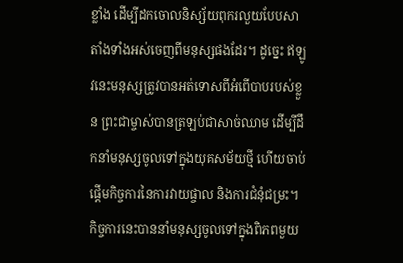ខ្លាំង ដើម្បីដកចោលនិស្ស័យពុករលួយបែបសាតាំងទាំងអស់ចេញពីមនុស្សផងដែរ។ ដូច្នេះ ឥឡូវនេះមនុស្សត្រូវបានអត់ទោសពីអំពើបាបរបស់ខ្លួន ព្រះជាម្ចាស់បានត្រឡប់ជាសាច់ឈាម ដើម្បីដឹកនាំមនុស្សចូលទៅក្នុងយុគសម័យថ្មី ហើយចាប់ផ្ដើមកិច្ចការនៃការវាយផ្ចាល និងការជំនុំជម្រះ។ កិច្ចការនេះបាននាំមនុស្សចូលទៅក្នុងពិភពមួយ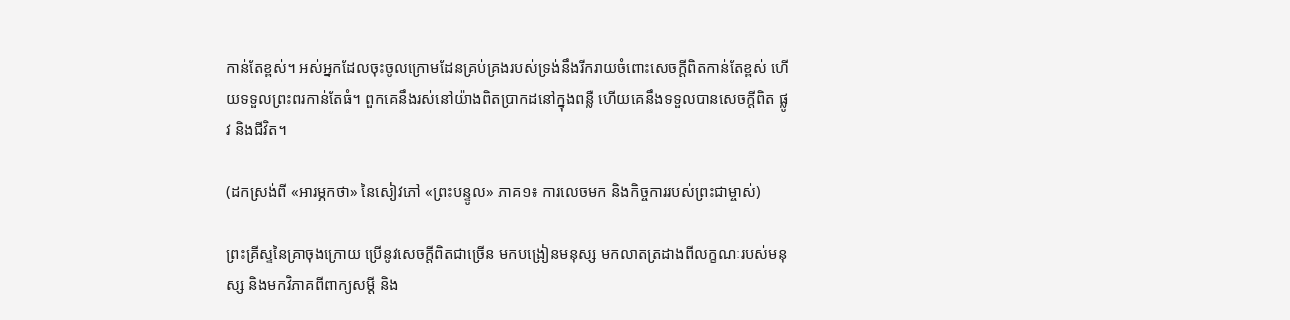កាន់តែខ្ពស់។ អស់អ្នកដែលចុះចូលក្រោមដែនគ្រប់គ្រងរបស់ទ្រង់នឹងរីករាយចំពោះសេចក្តីពិតកាន់តែខ្ពស់ ហើយទទួលព្រះពរកាន់តែធំ។ ពួកគេនឹងរស់នៅយ៉ាងពិតប្រាកដនៅក្នុងពន្លឺ ហើយគេនឹងទទួលបានសេចក្តីពិត ផ្លូវ និងជីវិត។

(ដកស្រង់ពី «អារម្ភកថា» នៃសៀវភៅ «ព្រះបន្ទូល» ភាគ១៖ ការលេចមក និងកិច្ចការរបស់ព្រះជាម្ចាស់)

ព្រះគ្រីស្ទនៃគ្រាចុងក្រោយ ប្រើនូវសេចក្ដីពិតជាច្រើន មកបង្រៀនមនុស្ស មកលាតត្រដាងពីលក្ខណៈរបស់មនុស្ស និងមកវិភាគពីពាក្យសម្ដី និង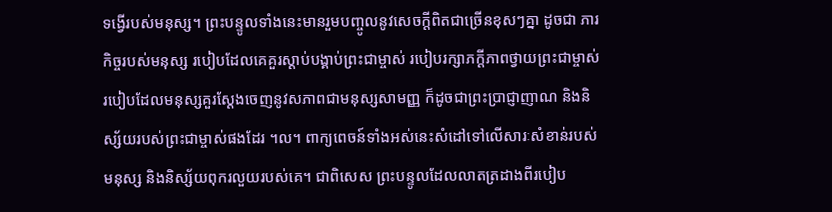ទង្វើរបស់មនុស្ស។ ព្រះបន្ទូលទាំងនេះមានរួមបញ្ចូលនូវសេចក្ដីពិតជាច្រើនខុសៗគ្នា ដូចជា ភារកិច្ចរបស់មនុស្ស របៀបដែលគេគួរស្ដាប់បង្គាប់ព្រះជាម្ចាស់ របៀបរក្សាភក្ដីភាពថ្វាយព្រះជាម្ចាស់ របៀបដែលមនុស្សគួរស្ដែងចេញនូវសភាពជាមនុស្សសាមញ្ញ ក៏ដូចជាព្រះប្រាជ្ញាញាណ និងនិស្ស័យរបស់ព្រះជាម្ចាស់ផងដែរ ។ល។ ពាក្យពេចន៍ទាំងអស់នេះសំដៅទៅលើសារៈសំខាន់របស់មនុស្ស និងនិស្ស័យពុករលួយរបស់គេ។ ជាពិសេស ព្រះបន្ទូលដែលលាតត្រដាងពីរបៀប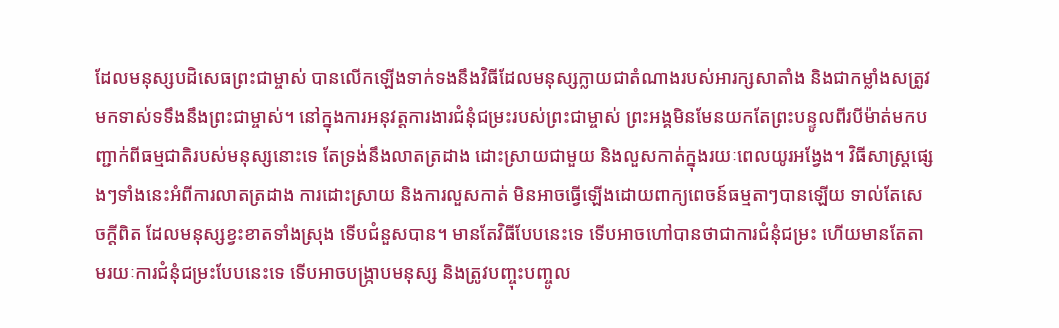ដែលមនុស្សបដិសេធព្រះជាម្ចាស់ បានលើកឡើងទាក់ទងនឹងវិធីដែលមនុស្សក្លាយជាតំណាងរបស់អារក្សសាតាំង និងជាកម្លាំងសត្រូវ មកទាស់ទទឹងនឹងព្រះជាម្ចាស់។ នៅក្នុងការអនុវត្តការងារជំនុំជម្រះរបស់ព្រះជាម្ចាស់ ព្រះអង្គមិនមែនយកតែព្រះបន្ទូលពីរបីម៉ាត់មកបញ្ជាក់ពីធម្មជាតិរបស់មនុស្សនោះទេ តែទ្រង់នឹងលាតត្រដាង ដោះស្រាយជាមួយ និងលួសកាត់ក្នុងរយៈពេលយូរអង្វែង។ វិធីសាស្ដ្រផ្សេងៗទាំងនេះអំពីការលាតត្រដាង ការដោះស្រាយ និងការលួសកាត់ មិនអាចធ្វើឡើងដោយពាក្យពេចន៍ធម្មតាៗបានឡើយ ទាល់តែសេចក្ដីពិត ដែលមនុស្សខ្វះខាតទាំងស្រុង ទើបជំនួសបាន។ មានតែវិធីបែបនេះទេ ទើបអាចហៅបានថាជាការជំនុំជម្រះ ហើយមានតែតាមរយៈការជំនុំជម្រះបែបនេះទេ ទើបអាចបង្ក្រាបមនុស្ស និងត្រូវបញ្ចុះបញ្ចូល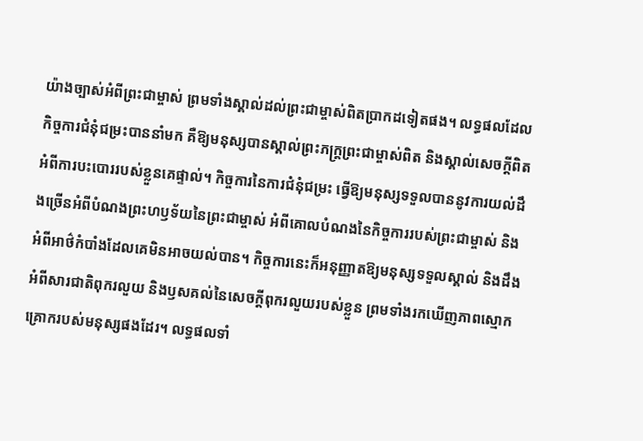យ៉ាងច្បាស់អំពីព្រះជាម្ចាស់ ព្រមទាំងស្គាល់ដល់ព្រះជាម្ចាស់ពិតប្រាកដទៀតផង។ លទ្ធផលដែលកិច្ចការជំនុំជម្រះបាននាំមក គឺឱ្យមនុស្សបានស្គាល់ព្រះភក្ដ្រព្រះជាម្ចាស់ពិត និងស្គាល់សេចក្ដីពិតអំពីការបះបោររបស់ខ្លួនគេផ្ទាល់។ កិច្ចការនៃការជំនុំជម្រះ ធ្វើឱ្យមនុស្សទទួលបាននូវការយល់ដឹងច្រើនអំពីបំណងព្រះហឫទ័យនៃព្រះជាម្ចាស់ អំពីគោលបំណងនៃកិច្ចការរបស់ព្រះជាម្ចាស់ និងអំពីអាថ៌កំបាំងដែលគេមិនអាចយល់បាន។ កិច្ចការនេះក៏អនុញ្ញាតឱ្យមនុស្សទទួលស្គាល់ និងដឹងអំពីសារជាតិពុករលួយ និងឫសគល់នៃសេចក្ដីពុករលួយរបស់ខ្លួន ព្រមទាំងរកឃើញភាពស្មោកគ្រោករបស់មនុស្សផងដែរ។ លទ្ធផលទាំ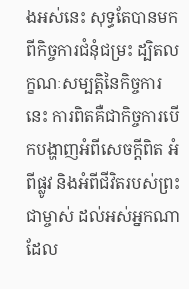ងអស់នេះ សុទ្ធតែបានមកពីកិច្ចការជំនុំជម្រះ ដ្បិតលក្ខណៈសម្បត្តិនៃកិច្ចការនេះ ការពិតគឺជាកិច្ចការបើកបង្ហាញអំពីសេចក្ដីពិត អំពីផ្លូវ និងអំពីជីវិតរបស់ព្រះជាម្ចាស់ ដល់អស់អ្នកណាដែល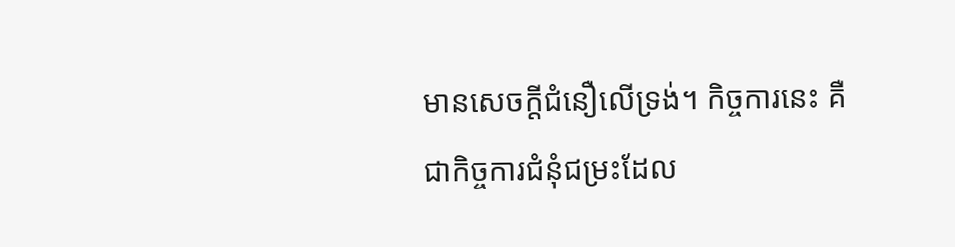មានសេចក្ដីជំនឿលើទ្រង់។ កិច្ចការនេះ គឺជាកិច្ចការជំនុំជម្រះដែល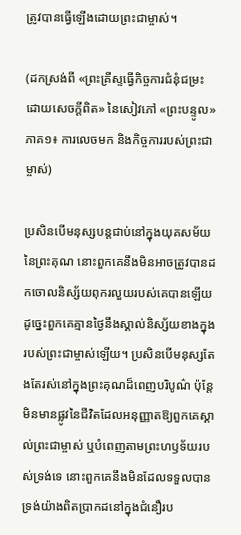ត្រូវបានធ្វើឡើងដោយព្រះជាម្ចាស់។

(ដកស្រង់ពី «ព្រះគ្រីស្ទធ្វើកិច្ចការជំនុំជម្រះ ដោយសេចក្ដីពិត» នៃសៀវភៅ «ព្រះបន្ទូល» ភាគ១៖ ការលេចមក និងកិច្ចការរបស់ព្រះជាម្ចាស់)

ប្រសិនបើមនុស្សបន្តជាប់នៅក្នុងយុគសម័យនៃព្រះគុណ នោះពួកគេនឹងមិនអាចត្រូវបានដកចោលនិស្ស័យពុករលួយរបស់គេបានឡើយ ដូច្នេះពួកគេគ្មានថ្ងៃនឹងស្គាល់និស្ស័យខាងក្នុងរបស់ព្រះជាម្ចាស់ឡើយ។ ប្រសិនបើមនុស្សតែងតែរស់នៅក្នុងព្រះគុណដ៏ពេញបរិបូណ៌ ប៉ុន្តែមិនមានផ្លូវនៃជីវិតដែលអនុញ្ញាតឱ្យពួកគេស្គាល់ព្រះជាម្ចាស់ ឬបំពេញតាមព្រះហឫទ័យរបស់ទ្រង់ទេ នោះពួកគេនឹងមិនដែលទទួលបានទ្រង់យ៉ាងពិតប្រាកដនៅក្នុងជំនឿរប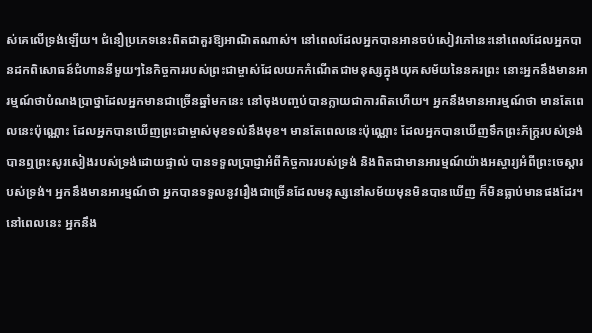ស់គេលើទ្រង់ឡើយ។ ជំនឿប្រភេទនេះពិតជាគួរឱ្យអាណិតណាស់។ នៅពេលដែលអ្នកបានអានចប់សៀវភៅនេះនៅពេលដែលអ្នកបានដកពិសោធន៍ជំហាននីមួយៗនៃកិច្ចការរបស់ព្រះជាម្ចាស់ដែលយកកំណើតជាមនុស្សក្នុងយុគសម័យនៃនគរព្រះ នោះអ្នកនឹងមានអារម្មណ៍ថាបំណងប្រាថ្នាដែលអ្នកមានជាច្រើនឆ្នាំមកនេះ នៅចុងបញ្ចប់បានក្លាយជាការពិតហើយ។ អ្នកនឹងមានអារម្មណ៍ថា មានតែពេលនេះប៉ុណ្ណោះ ដែលអ្នកបានឃើញព្រះជាម្ចាស់មុខទល់នឹងមុខ។ មានតែពេលនេះប៉ុណ្ណោះ ដែលអ្នកបានឃើញទឹកព្រះភ័ក្ត្ររបស់ទ្រង់ បានឮព្រះសូរសៀងរបស់ទ្រង់ដោយផ្ទាល់ បានទទួលប្រាជ្ញាអំពីកិច្ចការរបស់ទ្រង់ និងពិតជាមានអារម្មណ៍យ៉ាងអស្ចារ្យអំពីព្រះចេស្ដារបស់ទ្រង់។ អ្នកនឹងមានអារម្មណ៍ថា អ្នកបានទទួលនូវរឿងជាច្រើនដែលមនុស្សនៅសម័យមុនមិនបានឃើញ ក៏មិនធ្លាប់មានផងដែរ។ នៅពេលនេះ អ្នកនឹង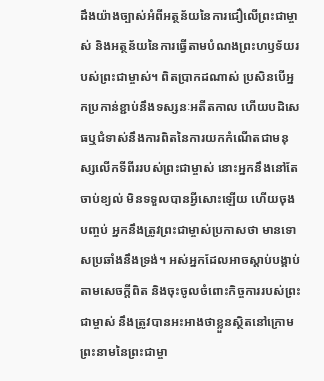ដឹងយ៉ាងច្បាស់អំពីអត្ថន័យនៃការជឿលើព្រះជាម្ចាស់ និងអត្ថន័យនៃការធ្វើតាមបំណងព្រះហឫទ័យរបស់ព្រះជាម្ចាស់។ ពិតប្រាកដណាស់ ប្រសិនបើអ្នកប្រកាន់ខ្ជាប់នឹងទស្សនៈអតីតកាល ហើយបដិសេធឬជំទាស់នឹងការពិតនៃការយកកំណើតជាមនុស្សលើកទីពីររបស់ព្រះជាម្ចាស់ នោះអ្នកនឹងនៅតែចាប់ខ្យល់ មិនទទួលបានអ្វីសោះឡើយ ហើយចុងបញ្ចប់ អ្នកនឹងត្រូវព្រះជាម្ចាស់ប្រកាសថា មានទោសប្រឆាំងនឹងទ្រង់។ អស់អ្នកដែលអាចស្ដាប់បង្គាប់តាមសេចក្តីពិត និងចុះចូលចំពោះកិច្ចការរបស់ព្រះជាម្ចាស់ នឹងត្រូវបានអះអាងថាខ្លួនស្ថិតនៅក្រោមព្រះនាមនៃព្រះជាម្ចា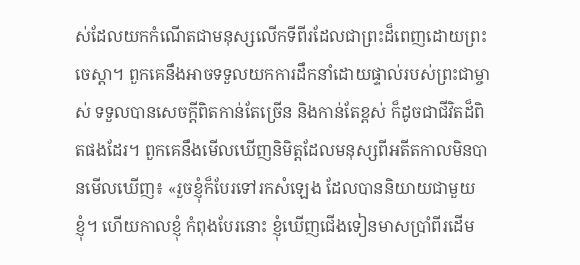ស់ដែលយកកំណើតជាមនុស្សលើកទីពីរដែលជាព្រះដ៏ពេញដោយព្រះចេស្ដា។ ពួកគេនឹងអាចទទួលយកការដឹកនាំដោយផ្ទាល់របស់ព្រះជាម្ចាស់ ទទួលបានសេចក្តីពិតកាន់តែច្រើន និងកាន់តែខ្ពស់ ក៏ដូចជាជីវិតដ៏ពិតផងដែរ។ ពួកគេនឹងមើលឃើញនិមិត្តដែលមនុស្សពីអតីតកាលមិនបានមើលឃើញ៖ «រួចខ្ញុំក៏បែរទៅរកសំឡេង ដែលបាននិយាយជាមួយខ្ញុំ។ ហើយកាលខ្ញុំ កំពុងបែរនោះ ខ្ញុំឃើញជើងទៀនមាសប្រាំពីរដើម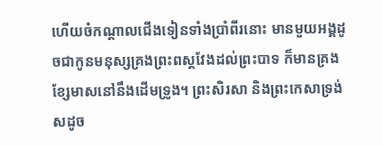ហើយចំកណ្ដាលជើងទៀនទាំងប្រាំពីរនោះ មានមួយអង្គដូចជាកូនមនុស្សគ្រងព្រះពស្តវែងដល់ព្រះបាទ ក៏មានគ្រងខ្សែមាសនៅនឹងដើមទ្រូង។ ព្រះសិរសា និងព្រះកេសាទ្រង់ សដូច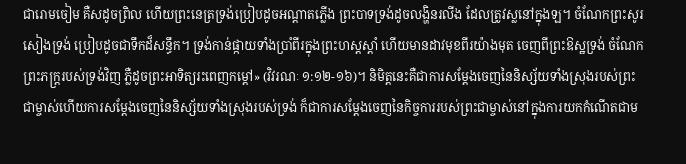ជារោមចៀម គឺសដូចព្រិល ហើយព្រះនេត្រទ្រង់ប្រៀបដូចអណ្ដាតភ្លើង ព្រះបាទទ្រង់ដូចលង្ហិនរលីង ដែលត្រូវស្លនៅក្នុងឡ។ ចំណែកព្រះសូរសៀងទ្រង់ ប្រៀបដូចជាទឹកដ៏សន្ធឹក។ ទ្រង់កាន់ផ្កាយទាំងប្រាំពីរក្នុងព្រះហស្តស្ដាំ ហើយមានដាវមុខពីរយ៉ាងមុត ចេញពីព្រះឱស្ឋទ្រង់ ចំណែកព្រះភក្ត្ររបស់ទ្រង់វិញ ភ្លឺដូចព្រះអាទិត្យរះពេញកម្ដៅ» (វិវរណៈ ១:១២-១៦)។ និមិត្តនេះគឺជាការសម្ដែងចេញនៃនិស្ស័យទាំងស្រុងរបស់ព្រះជាម្ចាស់ហើយការសម្ដែងចេញនៃនិស្ស័យទាំងស្រុងរបស់ទ្រង់ ក៏ជាការសម្ដែងចេញនៃកិច្ចការរបស់ព្រះជាម្ចាស់នៅក្នុងការយកកំណើតជាម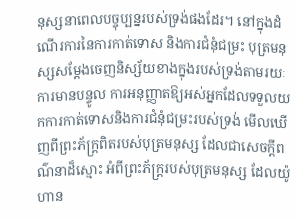នុស្សនាពេលបច្ចុប្បន្នរបស់ទ្រង់ផងដែរ។ នៅក្នុងដំណើរការនៃការកាត់ទោស និងការជំនុំជម្រះ បុត្រមនុស្សសម្ដែងចេញនិស្ស័យខាងក្នុងរបស់ទ្រង់តាមរយៈការមានបន្ទូល ការអនុញ្ញាតឱ្យអស់អ្នកដែលទទួលយកការកាត់ទោសនិងការជំនុំជម្រះរបស់ទ្រង់ មើលឃើញពីព្រះភ័ក្ត្រពិតរបស់បុត្រមនុស្ស ដែលជាសេចក្តីពណ៌នាដ៏ស្មោះ អំពីព្រះភ័ក្ត្ររបស់បុត្រមនុស្ស ដែលយ៉ូហាន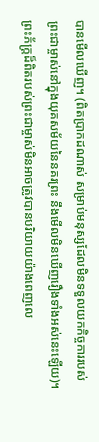បានមើលឃើញ។ (ពិតប្រាកដណាស់ សម្រាប់មនុស្សដែលមិនទទួលយកកិច្ចការរបស់ព្រះជាម្ចាស់នៅក្នុងយុគសម័យនៃនគរព្រះ នឹងមើលមិនឃើញរឿងទាំងអស់នេះឡើយ)។ ព្រះភ័ក្ត្រដ៏ពិតរបស់ព្រះជាម្ចាស់មិនអាចត្រូវបានបរិយាយយ៉ាងពេញលេ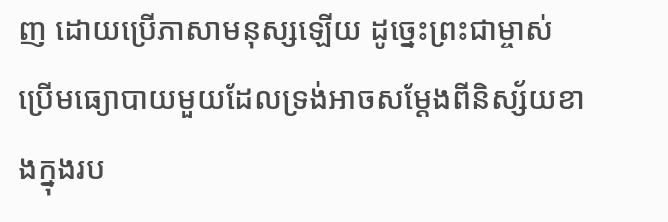ញ ដោយប្រើភាសាមនុស្សឡើយ ដូច្នេះព្រះជាម្ចាស់ប្រើមធ្យោបាយមួយដែលទ្រង់អាចសម្ដែងពីនិស្ស័យខាងក្នុងរប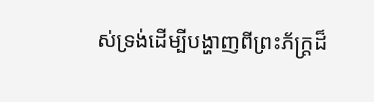ស់ទ្រង់ដើម្បីបង្ហាញពីព្រះភ័ក្ត្រដ៏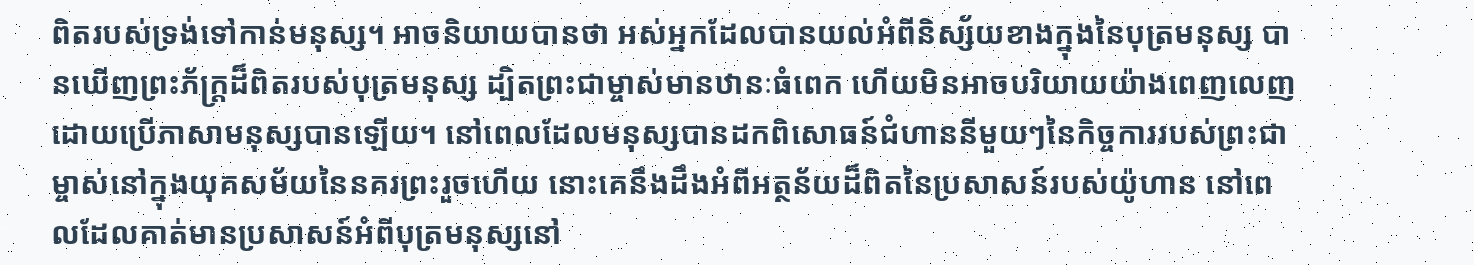ពិតរបស់ទ្រង់ទៅកាន់មនុស្ស។ អាចនិយាយបានថា អស់អ្នកដែលបានយល់អំពីនិស្ស័យខាងក្នុងនៃបុត្រមនុស្ស បានឃើញព្រះភ័ក្ត្រដ៏ពិតរបស់បុត្រមនុស្ស ដ្បិតព្រះជាម្ចាស់មានឋានៈធំពេក ហើយមិនអាចបរិយាយយ៉ាងពេញលេញ ដោយប្រើភាសាមនុស្សបានឡើយ។ នៅពេលដែលមនុស្សបានដកពិសោធន៍ជំហាននីមួយៗនៃកិច្ចការរបស់ព្រះជាម្ចាស់នៅក្នុងយុគសម័យនៃនគរព្រះរួចហើយ នោះគេនឹងដឹងអំពីអត្ថន័យដ៏ពិតនៃប្រសាសន៍របស់យ៉ូហាន នៅពេលដែលគាត់មានប្រសាសន៍អំពីបុត្រមនុស្សនៅ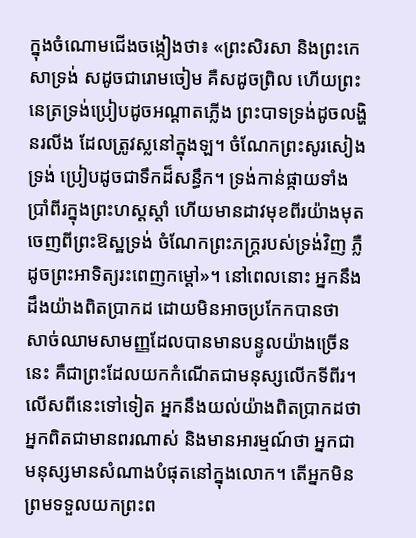ក្នុងចំណោមជើងចង្កៀងថា៖ «ព្រះសិរសា និងព្រះកេសាទ្រង់ សដូចជារោមចៀម គឺសដូចព្រិល ហើយព្រះនេត្រទ្រង់ប្រៀបដូចអណ្ដាតភ្លើង ព្រះបាទទ្រង់ដូចលង្ហិនរលីង ដែលត្រូវស្លនៅក្នុងឡ។ ចំណែកព្រះសូរសៀងទ្រង់ ប្រៀបដូចជាទឹកដ៏សន្ធឹក។ ទ្រង់កាន់ផ្កាយទាំងប្រាំពីរក្នុងព្រះហស្តស្ដាំ ហើយមានដាវមុខពីរយ៉ាងមុត ចេញពីព្រះឱស្ឋទ្រង់ ចំណែកព្រះភក្ត្ររបស់ទ្រង់វិញ ភ្លឺដូចព្រះអាទិត្យរះពេញកម្ដៅ»។ នៅពេលនោះ អ្នកនឹងដឹងយ៉ាងពិតប្រាកដ ដោយមិនអាចប្រកែកបានថា សាច់ឈាមសាមញ្ញដែលបានមានបន្ទូលយ៉ាងច្រើននេះ គឺជាព្រះដែលយកកំណើតជាមនុស្សលើកទីពីរ។ លើសពីនេះទៅទៀត អ្នកនឹងយល់យ៉ាងពិតប្រាកដថា អ្នកពិតជាមានពរណាស់ និងមានអារម្មណ៍ថា អ្នកជាមនុស្សមានសំណាងបំផុតនៅក្នុងលោក។ តើអ្នកមិនព្រមទទួលយកព្រះព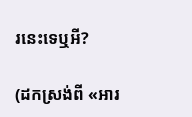រនេះទេឬអី?

(ដកស្រង់ពី «អារ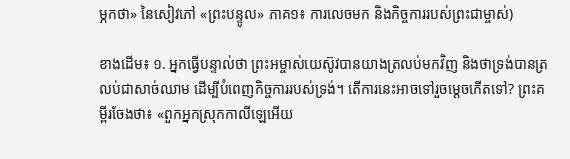ម្ភកថា» នៃសៀវភៅ «ព្រះបន្ទូល» ភាគ១៖ ការលេចមក និងកិច្ចការរបស់ព្រះជាម្ចាស់)

ខាងដើម៖ ១. អ្នកធ្វើបន្ទាល់ថា ព្រះអម្ចាស់យេស៊ូវបានយាងត្រលប់មកវិញ និងថាទ្រង់បានត្រលប់ជាសាច់ឈាម ដើម្បីបំពេញកិច្ចការរបស់ទ្រង់។ តើការនេះអាចទៅរួចម្ដេចកើតទៅ? ព្រះគម្ពីរចែងថា៖ «ពួកអ្នកស្រុកកាលីឡេអើយ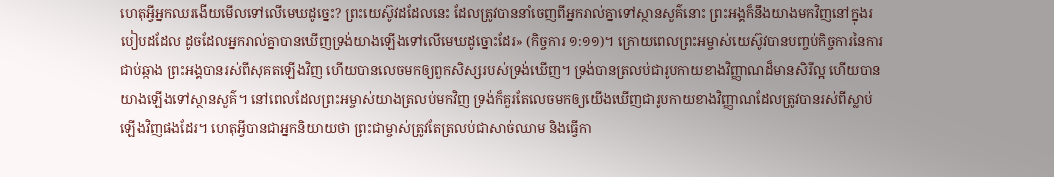ហេតុអ្វីអ្នកឈរងើយមើលទៅលើមេឃដូច្នេះ? ព្រះយេស៊ូវដដែលនេះ ដែលត្រូវបាននាំចេញពីអ្នករាល់គ្នាទៅស្ថានសួគ៌នោះ ព្រះអង្គក៏នឹងយាងមកវិញនៅក្នុងរបៀបដដែល ដូចដែលអ្នករាល់គ្នាបានឃើញទ្រង់យាងឡើងទៅលើមេឃដូច្នោះដែរ» (កិច្ចការ ១:១១)។ ក្រោយពេលព្រះអម្ចាស់យេស៊ូវបានបញ្ចប់កិច្ចការនៃការជាប់ឆ្កាង ព្រះអង្គបានរស់ពីសុគតឡើងវិញ ហើយបានលេចមកឲ្យពួកសិស្សរបស់ទ្រង់ឃើញ។ ទ្រង់បានត្រលប់ជារូបកាយខាងវិញ្ញាណដ៏មានសិរីល្អ ហើយបានយាងឡើងទៅស្ថានសួគ៌។ នៅពេលដែលព្រះអម្ចាស់យាងត្រលប់មកវិញ ទ្រង់ក៏គួរតែលេចមកឲ្យយើងឃើញជារូបកាយខាងវិញ្ញាណដែលត្រូវបានរស់ពីស្លាប់ឡើងវិញផងដែរ។ ហេតុអ្វីបានជាអ្នកនិយាយថា ព្រះជាម្ចាស់ត្រូវតែត្រលប់ជាសាច់ឈាម និងធ្វើកា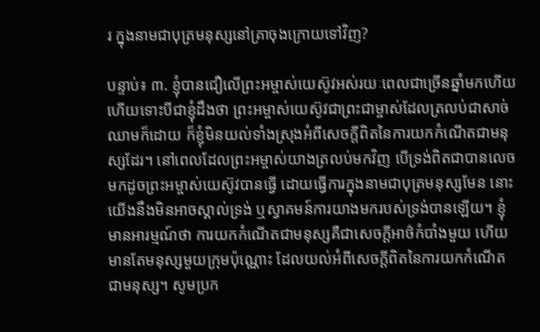រ ក្នុងនាមជាបុត្រមនុស្សនៅគ្រាចុងក្រោយទៅវិញ?

បន្ទាប់៖ ៣. ខ្ញុំបានជឿលើព្រះអម្ចាស់យេស៊ូវអស់រយៈពេលជាច្រើនឆ្នាំមកហើយ ហើយទោះបីជាខ្ញុំដឹងថា ព្រះអម្ចាស់យេស៊ូវជាព្រះជាម្ចាស់ដែលត្រលប់ជាសាច់ឈាមក៏ដោយ ក៏ខ្ញុំមិនយល់ទាំងស្រុងអំពីសេចក្តីពិតនៃការយកកំណើតជាមនុស្សដែរ។ នៅពេលដែលព្រះអម្ចាស់យាងត្រលប់មកវិញ បើទ្រង់ពិតជាបានលេចមកដូចព្រះអម្ចាស់យេស៊ូវបានធ្វើ ដោយធ្វើការក្នុងនាមជាបុត្រមនុស្សមែន នោះយើងនឹងមិនអាចស្គាល់ទ្រង់ ឬស្វាគមន៍ការយាងមករបស់ទ្រង់បានឡើយ។ ខ្ញុំមានអារម្មណ៍ថា ការយកកំណើតជាមនុស្សគឺជាសេចក្តីអាថ៌កំបាំងមួយ ហើយមានតែមនុស្សមួយក្រុមប៉ុណ្ណោះ ដែលយល់អំពីសេចក្តីពិតនៃការយកកំណើតជាមនុស្ស។ សូមប្រក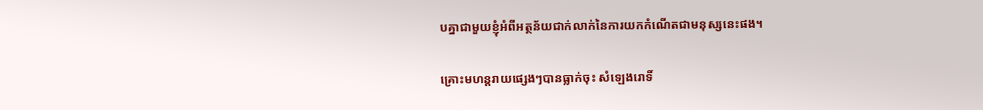បគ្នាជាមួយខ្ញុំអំពីអត្ថន័យជាក់លាក់នៃការយកកំណើតជាមនុស្សនេះផង។

គ្រោះមហន្តរាយផ្សេងៗបានធ្លាក់ចុះ សំឡេងរោទិ៍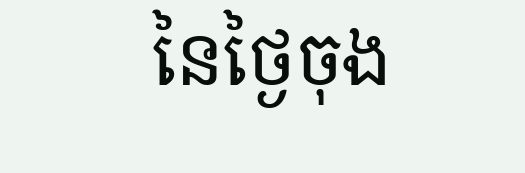នៃថ្ងៃចុង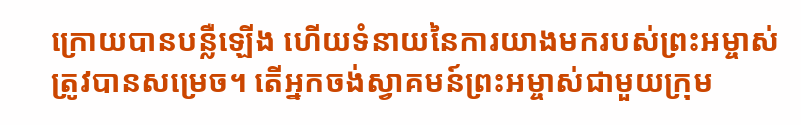ក្រោយបានបន្លឺឡើង ហើយទំនាយនៃការយាងមករបស់ព្រះអម្ចាស់ត្រូវបានសម្រេច។ តើអ្នកចង់ស្វាគមន៍ព្រះអម្ចាស់ជាមួយក្រុម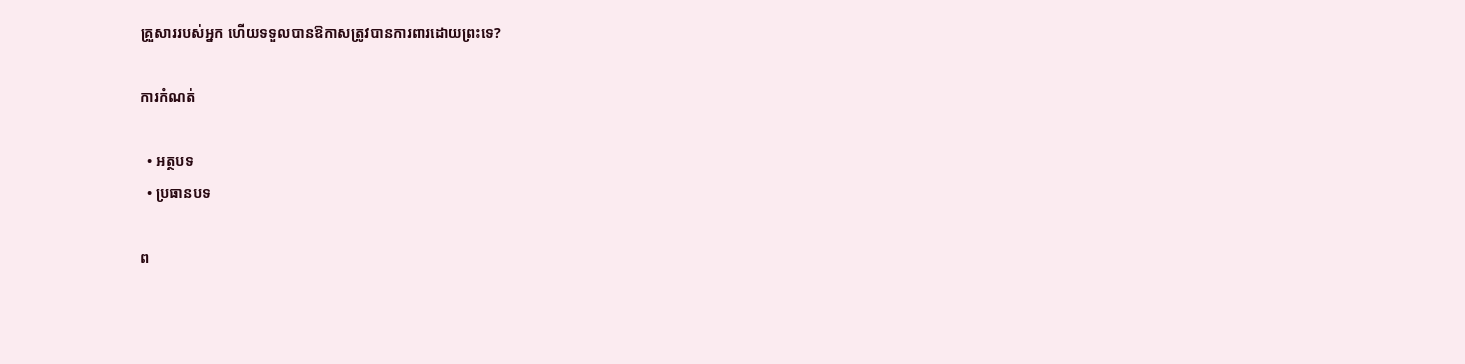គ្រួសាររបស់អ្នក ហើយទទួលបានឱកាសត្រូវបានការពារដោយព្រះទេ?

ការកំណត់

  • អត្ថបទ
  • ប្រធានបទ

ព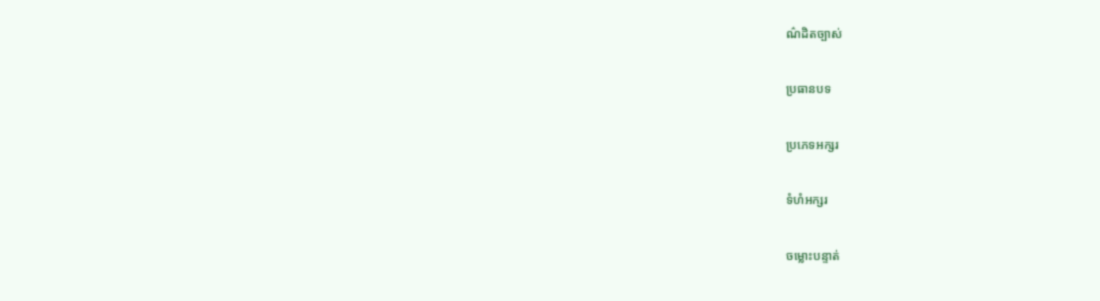ណ៌ដិតច្បាស់

ប្រធានបទ

ប្រភេទអក្សរ

ទំហំអក្សរ

ចម្លោះបន្ទាត់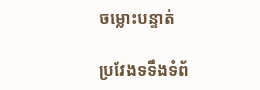ចម្លោះបន្ទាត់

ប្រវែងទទឹងទំព័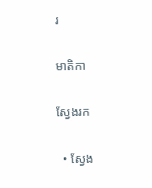រ

មាតិកា

ស្វែងរក

  • ស្វែង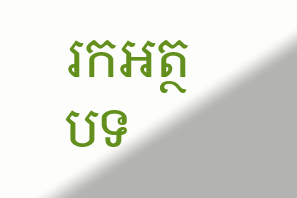រកអត្ថបទ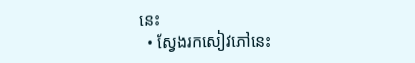នេះ
  • ស្វែងរកសៀវភៅនេះ